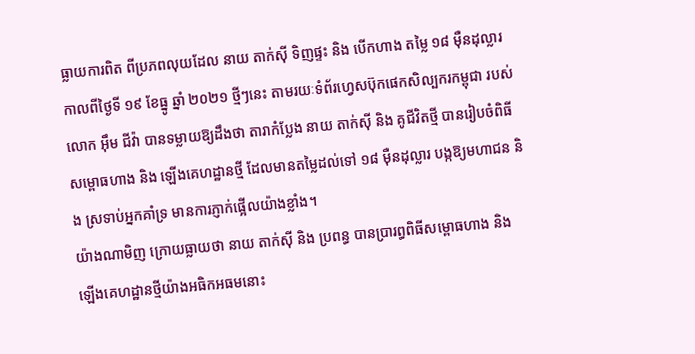ធ្លាយការពិត ពីប្រភពលុយដែល នាយ តាក់ស៊ី ទិញផ្ទះ និង បើកហាង តម្លៃ ១៨ ម៉ឺនដុល្លារ
កាលពីថ្ងៃទី ១៩ ខែធ្នូ ឆ្នាំ ២០២១ ថ្មីៗនេះ តាមរយៈទំព័រហ្វេសប៊ុកផេកសិល្បករកម្ពុជា របស់លោក អ៊ឹម ជីវ៉ា បានទម្លាយឱ្យដឹងថា តារាកំប្លែង នាយ តាក់ស៊ី និង គូជីវិតថ្មី បានរៀបចំពិធីសម្ពោធហាង និង ឡើងគេហដ្ឋានថ្មី ដែលមានតម្លៃដល់ទៅ ១៨ ម៉ឺនដុល្លារ បង្កឱ្យមហាជន និង ស្រទាប់អ្នកគាំទ្រ មានការភ្ញាក់ផ្អើលយ៉ាងខ្លាំង។
យ៉ាងណាមិញ ក្រោយធ្លាយថា នាយ តាក់ស៊ី និង ប្រពន្ធ បានប្រារព្ធពិធីសម្ពោធហាង និង ឡើងគេហដ្ឋានថ្មីយ៉ាងអធិកអធមនោះ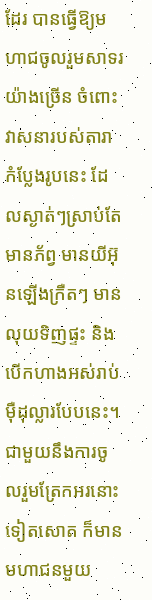ដែរ បានធ្វើឱ្យមហាជចូលរួមសាទរយ៉ាងច្រើន ចំពោះវាសនារបស់តារាកំប្លែងរូបនេះ ដែលស្ងាត់ៗស្រាប់តែមានភ័ព្វ មានយីអ៊ុនឡើងក្រឺតៗ មានលុយទិញផ្ទះ និង បើកហាងអស់រាប់ម៉ឺដុល្លារបែបនេះ។
ជាមួយនឹងការចូលរួមត្រែកអរនោះទៀតសោត ក៏មានមហាជនមួយ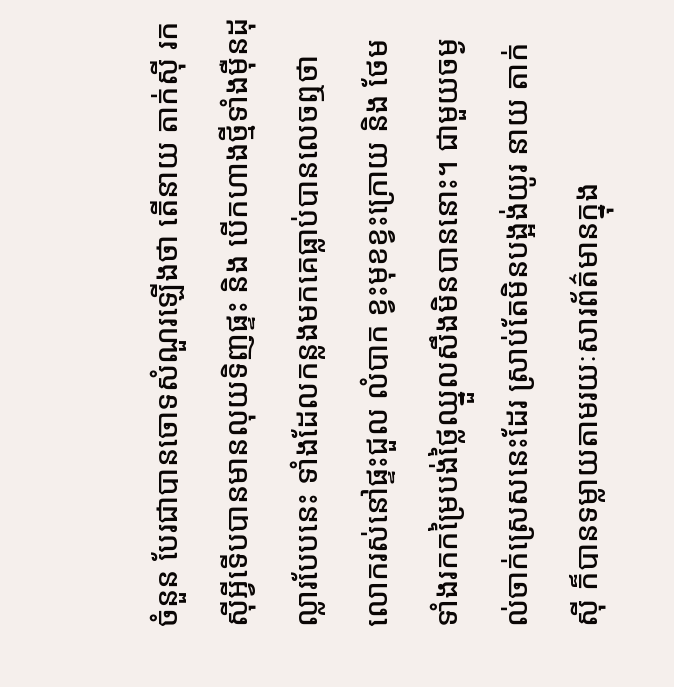ចំនួន បែរជាបានចោទសំណួរឡើងថា តើនាយ តាក់ស៊ី រកស៊ីអ្វីទើបបានមានលុយទិញផ្ទះ និង បើកហាងថ្មីទាំងម៉ឺនដុល្លារបែបនេះ ទាំងដែលកន្លងមកគេធ្លាប់បានលេចឮថា លោករស់នៅផ្ទះជួល លំបាក ខ្វះមុខខ្វះក្រោយ និង ថែមទាំងរកកម្រៃបង់ថ្លៃឈ្នួលសឹងមិនបាននោះ។ ជាមួយចម្ងល់ចាក់ស្រេសនេះដែរ ស្រាប់តែមិនបង្អង់យូរ នាយ តាក់ស៊ី ក៏បានទម្លាយតាមរយៈសារព័ត៌មានក្នុង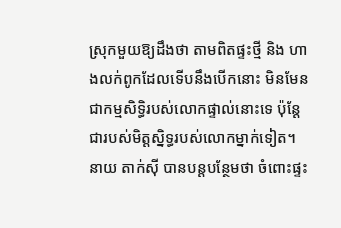ស្រុកមួយឱ្យដឹងថា តាមពិតផ្ទះថ្មី និង ហាងលក់ពូកដែលទើបនឹងបើកនោះ មិនមែនជាកម្មសិទ្ធិរបស់លោកផ្ទាល់នោះទេ ប៉ុន្តែជារបស់មិត្តស្និទ្ធរបស់លោកម្នាក់ទៀត។
នាយ តាក់ស៊ី បានបន្តបន្ថែមថា ចំពោះផ្ទះ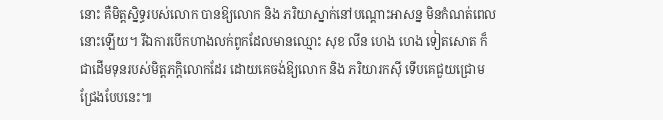នោះ គឺមិត្តស្និទ្ធរបស់លោក បានឱ្យលោក និង ភរិយាស្នាក់នៅបណ្តោះអាសន្ន មិនកំណត់ពេលនោះឡើយ។ រីឯការបើកហាងលក់ពូកដែលមានឈ្មោះ សុខ លីន ហេង ហេង ទៀតសោត ក៏ជាដើមទុនរបស់មិត្តភក្តិលោកដែរ ដោយគេចង់ឱ្យលោក និង ភរិយារកស៊ី ទើបគេជួយជ្រោមជ្រែងបែបនេះ៕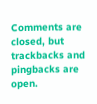Comments are closed, but trackbacks and pingbacks are open.